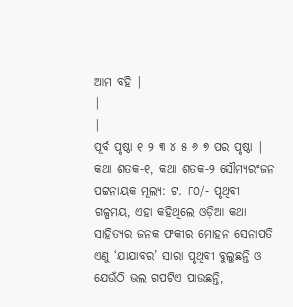ଆମ ବହି |
|
|
ପୂର୍ବ ପୃଷ୍ଠା ୧ ୨ ୩ ୪ ୫ ୬ ୭ ପର ପୃଷ୍ଠା |
କଥା ଶତକ-୧, କଥା ଶତକ-୨ ସୌମ୍ୟରଂଜନ ପଟ୍ଟନାୟକ ମୂଲ୍ୟ: ଟ. ୮୦/- ପୃଥିବୀ ଗଳ୍ପମୟ, ଏହା କହିଥିଲେ ଓଡ଼ିଆ କଥା ସାହିତ୍ୟର ଜନକ ଫକୀର ମୋହନ ସେନାପତି ଏଣୁ ‘ଯାଯାବର’ ସାରା ପୃଥିବୀ ବୁଲୁଛନ୍ତି ଓ ଯେଉଁଠି ଭଲ ଗପଟିଏ ପାଉଛନ୍ତି,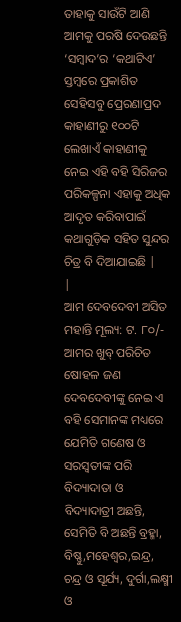ତାହାକୁ ସାଉଁଟି ଆଣି ଆମକୁ ପରଷି ଦେଉଛନ୍ତି ‘ସମ୍ବାଦ’ର ‘କଥାଟିଏ’ ସ୍ତମ୍ବରେ ପ୍ରକାଶିତ ସେହିସବୁ ପ୍ରେରଣାପ୍ରଦ କାହାଣୀରୁ ୧୦୦ଟି ଲେଖାଏଁ କାହାଣୀକୁ ନେଇ ଏହି ବହି ସିରିଜର ପରିକଳ୍ପନା ଏହାକୁ ଅଧିକ ଆଦୃତ କରିବାପାଇଁ କଥାଗୁଡ଼ିକ ସହିତ ସୁନ୍ଦର ଚିତ୍ର ବି ଦିଆଯାଇଛି |
|
ଆମ ଦେବଦେବୀ ଅସିତ ମହାନ୍ତି ମୂଲ୍ୟ: ଟ. ୮୦/- ଆମର ଖୁବ୍ ପରିଚିତ ଷୋହଳ ଜଣ ଦେବଦେବୀଙ୍କୁ ନେଇ ଏ ବହି ସେମାନଙ୍କ ମଧ୍ୟରେ ଯେମିତି ଗଣେଷ ଓ ସରସ୍ବତୀଙ୍କ ପରି ବିଦ୍ୟାଦାତା ଓ ବିଦ୍ୟାଦାତ୍ରୀ ଅଛନ୍ତି, ସେମିତି ବି ଅଛନ୍ତି ବ୍ରହ୍ମା, ବିଷ୍ଣୁ,ମହେଶ୍ବର,ଇନ୍ଦ୍ର, ଚନ୍ଦ୍ର ଓ ସୂର୍ଯ୍ୟ, ଦୁର୍ଗା,ଲକ୍ଷ୍ମୀ ଓ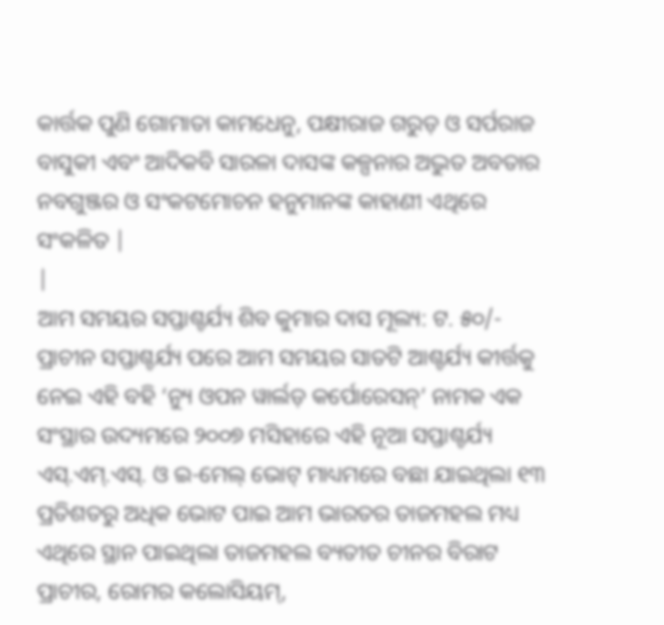କାର୍ତ୍ତକ ପୁଣି ଗୋମାତା କାମଧେନୁ, ପକ୍ଷୀରାଜ ଗରୁଡ଼ ଓ ସର୍ପରାଜ ବାସୁକୀ ଏବଂ ଆଦିକବି ସାରଳା ଦାସଙ୍କ କଳ୍ପନାର ଅଦ୍ଭୁତ ଅବତାର ନବଗୁଞ୍ଜର ଓ ସଂକଟମୋଚନ ହନୁମାନଙ୍କ କାହାଣୀ ଏଥିରେ ସଂକଳିତ |
|
ଆମ ସମୟର ସପ୍ତାଶ୍ଚର୍ଯ୍ୟ ଶିବ କୁମାର ଦାସ ମୂଲ୍ୟ: ଟ. ୫୦/- ପ୍ରାଚୀନ ସପ୍ତାଶ୍ଚର୍ଯ୍ୟ ପରେ ଆମ ସମୟର ସାତଟି ଆଶ୍ଚର୍ଯ୍ୟ କୀର୍ତ୍ତକୁ ନେଇ ଏହି ବହି ‘ନ୍ୟୁ ଓପନ ୱାର୍ଲଡ଼ କର୍ପୋରେସନ୍’ ନାମକ ଏକ ସଂସ୍ଥାର ଉଦ୍ୟମରେ ୨୦୦୭ ମସିହାରେ ଏହି ନୂଆ ସପ୍ତାଶ୍ଚର୍ଯ୍ୟ ଏସ୍.ଏମ୍.ଏସ୍. ଓ ଇ-ମେଲ୍ ଭୋଟ୍ ମାଧ୍ୟମରେ ବଛା ଯାଇଥିଲା ୧୩ ପ୍ରତିଶତରୁ ଅଧିକ ଭୋଟ ପାଇ ଆମ ଭାରତର ତାଜମହଲ ମଧ୍ୟ ଏଥିରେ ସ୍ଥାନ ପାଇଥିଲା ତାଜମହଲ ବ୍ୟତୀତ ଚୀନର ବିରାଟ ପ୍ରାଚୀର, ରୋମର କଲୋସିୟମ୍,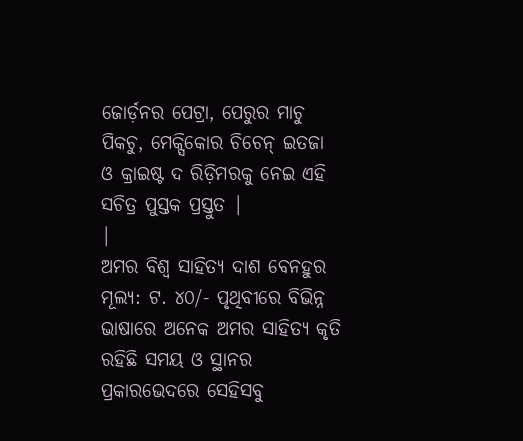ଜୋର୍ଡ଼ନର ପେଟ୍ରା, ପେରୁର ମାଚୁ ପିକଚୁ, ମେକ୍ସିକୋର ଚିଚେନ୍ ଇତଜା ଓ କ୍ରାଇଷ୍ଟ ଦ ରିଡ଼ିମରକୁ ନେଇ ଏହି ସଚିତ୍ର ପୁସ୍ତକ ପ୍ରସ୍ତୁତ |
|
ଅମର ବିଶ୍ବ ସାହିତ୍ୟ ଦାଶ ବେନହୁର ମୂଲ୍ୟ: ଟ. ୪୦/- ପୃଥିବୀରେ ବିଭିନ୍ନ ଭାଷାରେ ଅନେକ ଅମର ସାହିତ୍ୟ କୃତି ରହିଛି ସମୟ ଓ ସ୍ଥାନର ପ୍ରକାରଭେଦରେ ସେହିସବୁ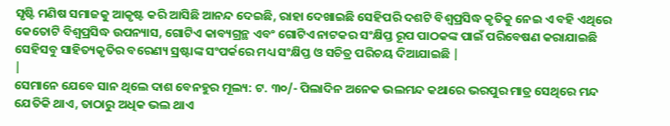ସୃଷ୍ଟି ମଣିଷ ସମାଜକୁ ଆକୃଷ୍ଟ କରି ଆସିଛି ଆନନ୍ଦ ଦେଇଛି, ରାହା ଦେଖାଇଛି ସେହିପରି ଦଶଟି ବିଶ୍ବପ୍ରସିଦ୍ଧ କୃତିକୁ ନେଇ ଏ ବହି ଏଥିରେ କେତୋଟି ବିଶ୍ବପ୍ରସିଦ୍ଧ ଉପନ୍ୟାସ, ଗୋଟିଏ କାବ୍ୟଗ୍ରନ୍ଥ ଏବଂ ଗୋଟିଏ ନାଟକର ସଂକ୍ଷିପ୍ତ ରୂପ ପାଠକଙ୍କ ପାଇଁ ପରିବେଷଣ କରାଯାଇଛି ସେହିସବୁ ସାହିତ୍ୟକୃତିର ବରେଣ୍ୟ ସ୍ରଷ୍ଟାଙ୍କ ସଂପର୍କରେ ମଧ୍ୟ ସଂକ୍ଷିପ୍ତ ଓ ସଚିତ୍ର ପରିଚୟ ଦିଆଯାଇଛି |
|
ସେମାନେ ଯେବେ ସାନ ଥିଲେ ଦାଶ ବେନହୁର ମୂଲ୍ୟ: ଟ. ୩୦/- ପିଲାଦିନ ଅନେକ ଭଲମନ୍ଦ କଥାରେ ଭରପୁର ମାତ୍ର ସେଥିରେ ମନ୍ଦ ଯେତିକି ଥାଏ, ତାଠାରୁ ଅଧିକ ଭଲ ଥାଏ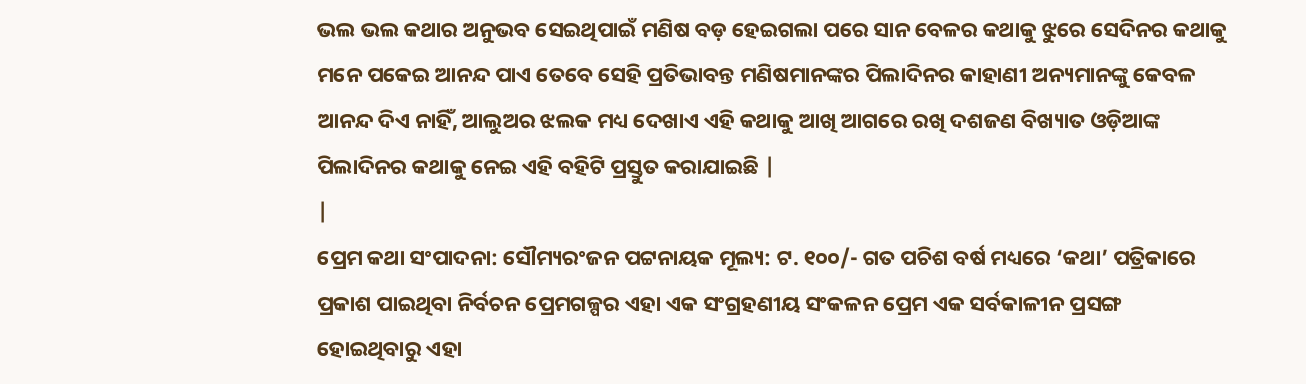ଭଲ ଭଲ କଥାର ଅନୁଭବ ସେଇଥିପାଇଁ ମଣିଷ ବଡ଼ ହେଇଗଲା ପରେ ସାନ ବେଳର କଥାକୁ ଝୁରେ ସେଦିନର କଥାକୁ ମନେ ପକେଇ ଆନନ୍ଦ ପାଏ ତେବେ ସେହି ପ୍ରତିଭାବନ୍ତ ମଣିଷମାନଙ୍କର ପିଲାଦିନର କାହାଣୀ ଅନ୍ୟମାନଙ୍କୁ କେବଳ ଆନନ୍ଦ ଦିଏ ନାହିଁ, ଆଲୁଅର ଝଲକ ମଧ୍ୟ ଦେଖାଏ ଏହି କଥାକୁ ଆଖି ଆଗରେ ରଖି ଦଶଜଣ ବିଖ୍ୟାତ ଓଡ଼ିଆଙ୍କ ପିଲାଦିନର କଥାକୁ ନେଇ ଏହି ବହିଟି ପ୍ରସ୍ତୁତ କରାଯାଇଛି |
|
ପ୍ରେମ କଥା ସଂପାଦନା: ସୌମ୍ୟରଂଜନ ପଟ୍ଟନାୟକ ମୂଲ୍ୟ: ଟ. ୧୦୦/- ଗତ ପଚିଶ ବର୍ଷ ମଧ୍ୟରେ ‘କଥା’ ପତ୍ରିକାରେ ପ୍ରକାଶ ପାଇଥିବା ନିର୍ବଚନ ପ୍ରେମଗଳ୍ପର ଏହା ଏକ ସଂଗ୍ରହଣୀୟ ସଂକଳନ ପ୍ରେମ ଏକ ସର୍ବକାଳୀନ ପ୍ରସଙ୍ଗ ହୋଇଥିବାରୁ ଏହା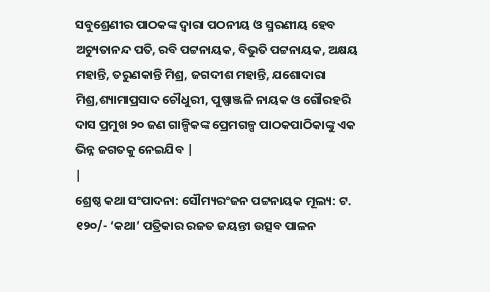ସବୁଶ୍ରେଣୀର ପାଠକଙ୍କ ଦ୍ବାରା ପଠନୀୟ ଓ ସ୍ମରଣୀୟ ହେବ ଅଚ୍ୟୁତାନନ୍ଦ ପତି, ରବି ପଟ୍ଟନାୟକ, ବିଭୁତି ପଟ୍ଟନାୟକ, ଅକ୍ଷୟ ମହାନ୍ତି, ତରୁଣକାନ୍ତି ମିଶ୍ର, ଜଗଦୀଶ ମହାନ୍ତି, ଯଶୋଦାରା ମିଶ୍ର,ଶ୍ୟାମାପ୍ରସାଦ ଚୌଧୁରୀ, ପୁଷ୍ପାଞ୍ଜଳି ନାୟକ ଓ ଗୌରହରି ଦାସ ପ୍ରମୁଖ ୨୦ ଜଣ ଗାଳ୍ପିକଙ୍କ ପ୍ରେମଗଳ୍ପ ପାଠକପାଠିକାଙ୍କୁ ଏକ ଭିନ୍ନ ଜଗତକୁ ନେଇଯିବ |
|
ଶ୍ରେଷ୍ଠ କଥା ସଂପାଦନା: ସୌମ୍ୟରଂଜନ ପଟ୍ଟନାୟକ ମୂଲ୍ୟ: ଟ. ୧୨୦/- ‘କଥା’ ପତ୍ରିକାର ରଜତ ଜୟନ୍ତୀ ଉତ୍ସବ ପାଳନ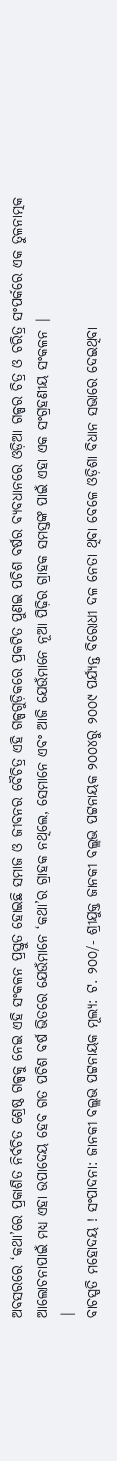ଅବସରରେ ‘କଥା’ରେ ପ୍ରକାଶିତ ନିର୍ବଚିତ ଶ୍ରେଷ୍ଠ ଗଳ୍ପକୁ ନେଇ ଏହି ସଂକଳନ ପ୍ରସ୍ତୁତ ହୋଇଛି ସମାଜ ଓ ଜୀବନର ବୈଚିତ୍ର ଏହି ଗଳ୍ପଗୁଡ଼ିକରେ ପ୍ରକଟିତ ପୁଣଇ ପଚିଶ ବର୍ଷର ବ୍ୟବଧାନରେ ଓଡ଼ିଆ ଗଳ୍ପର ଚିତ୍ର ଓ ଚରିତ୍ର ସଂପର୍କରେ ଏକ ତୁଳନାତ୍ମକ ଆଲୋଚନାପାଇଁ ମଧ୍ୟ ଏହା ଉପାଦେୟ ହେବ ଗତ ପଚିଶ ବର୍ଷ ଭିତରେ ଯେଉଁମାନେ ‘କଥା’ର ଗ୍ରାହକ ନଥିଲେ, ସେମାନେ ଏବଂ ଆଜି ଯେଉଁମାନେ ନୂଆ ପିଢ଼ିର ଗ୍ରାହକ ସମସ୍ତଙ୍କ ପାଇଁ ଏହା ଏକ ସଂଗ୍ରହଣୀୟ ସଂକଳନ |
|
ବାଚସ୍ପତି ମହୋଦୟ ! ସଂପାଦନା: ଜାନକୀ ବଲ୍ଲଭ ପଟ୍ଟନାୟକ ମୂଲ୍ୟ: ଟ. ୨୦୦/- ଶ୍ରୀଯୁକ୍ତ ଜାନକୀ ବଲ୍ଲଭ ପଟ୍ଟନାୟକ ୨୦୦୪ରୁ ୨୦୦୯ ପର୍ଯ୍ୟନ୍ତ ବିରୋଧୀ ଦଳ ନେତା ଥିବା ବେଳେ ଓଡ଼ିଶା ବିଧାନ ସଭାରେ ଦେଇଥିବା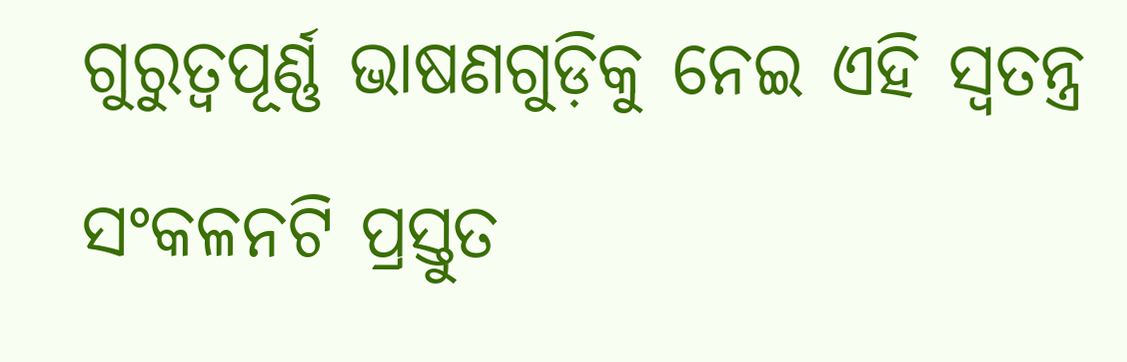ଗୁରୁତ୍ବପୂର୍ଣ୍ଣ ଭାଷଣଗୁଡ଼ିକୁ ନେଇ ଏହି ସ୍ବତନ୍ତ୍ର ସଂକଳନଟି ପ୍ରସ୍ତୁତ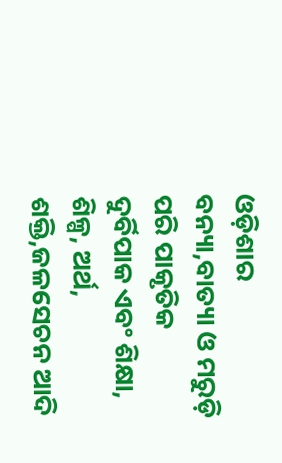ଓଡ଼ିଶାର ବନ୍ୟା,ବାତ୍ୟା ଓ ମରୁଡ଼ି ପରି ପାକୃତିକ ଦୁର୍ବିପାକ ଏବଂ ଶିକ୍ଷା, ଶିଳ୍ପ, ଅର୍ଥ, ଶକ୍ତି,ଜଳସେଚନ ଆଦି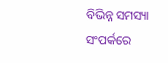ବିଭିନ୍ନ ସମସ୍ୟା ସଂପର୍କରେ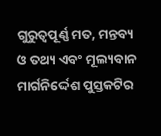ଗୁରୁତ୍ବପୂର୍ଣ୍ଣ ମତ, ମନ୍ତବ୍ୟ ଓ ତଥ୍ୟ ଏବଂ ମୂଲ୍ୟବାନ ମାର୍ଗନିର୍ଦ୍ଦେଶ ପୁସ୍ତକଟିର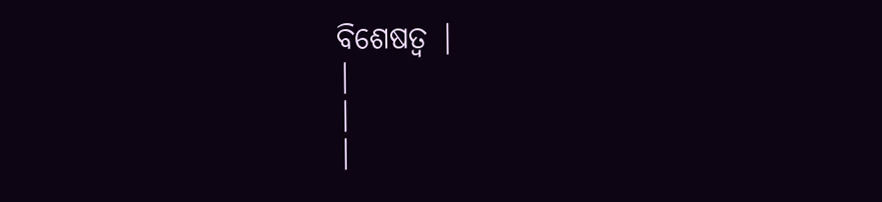ବିଶେଷତ୍ବ |
|
|
|